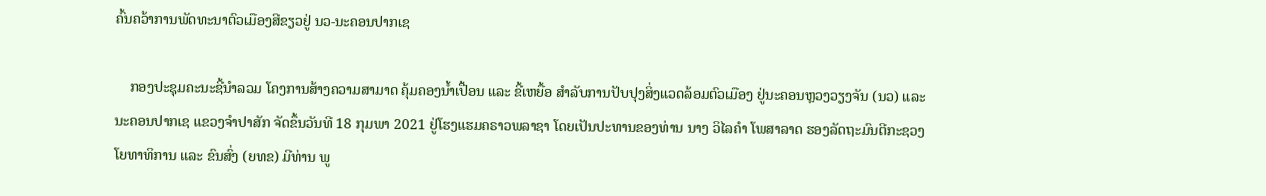ຄົ້ນຄວ້າການພັດທະນາຕົວເມືອງສີຂຽວຢູ່ ນວ-ນະຄອນປາກເຊ

    ກອງປະຊຸມຄະນະຊີ້ນຳລວມ ໂຄງການສ້າງຄວາມສາມາດ ຄຸ້ມຄອງນ້ຳເປື້ອນ ແລະ ຂີ້ເຫຍື້ອ ສໍາລັບການປັບປຸງສິ່ງແວດລ້ອມຕົວເມືອງ ຢູ່ນະຄອນຫຼວງວຽງຈັນ (ນວ) ແລະ ນະຄອນປາກເຊ ແຂວງຈຳປາສັກ ຈັດຂຶ້ນວັນທີ 18 ກຸມພາ 2021 ຢູ່ໂຮງແຮມຄຣາວພລາຊາ ໂດຍເປັນປະທານຂອງທ່ານ ນາງ ວິໄລຄໍາ ໂພສາລາດ ຮອງລັດຖະມົນຕີກະຊວງໂຍທາທິການ ແລະ ຂົນສົ່ງ (ຍທຂ) ມີທ່ານ ພູ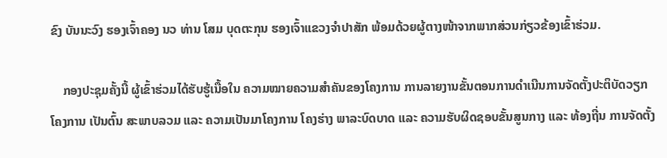ຂົງ ບັນນະວົງ ຮອງເຈົ້າຄອງ ນວ ທ່ານ ໂສມ ບຸດຕະກຸນ ຮອງເຈົ້າແຂວງຈຳປາສັກ ພ້ອມດ້ວຍຜູ້ຕາງໜ້າຈາກພາກສ່ວນກ່ຽວຂ້ອງເຂົ້າຮ່ວມ.

    ກອງປະຊຸມຄັ້ງນີ້ ຜູ້ເຂົ້າຮ່ວມໄດ້ຮັບຮູ້ເນື້ອໃນ ຄວາມໝາຍຄວາມສໍາຄັນຂອງໂຄງການ ການລາຍງານຂັ້ນຕອນການດຳເນີນການຈັດຕັ້ງປະຕິບັດວຽກໂຄງການ ເປັນຕົ້ນ ສະພາບລວມ ແລະ ຄວາມເປັນມາໂຄງການ ໂຄງຮ່າງ ພາລະບົດບາດ ແລະ ຄວາມຮັບຜິດຊອບຂັ້ນສູນກາງ ແລະ ທ້ອງຖີ່ນ ການຈັດຕັ້ງ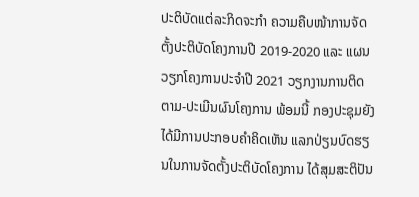ປະຕິບັດແຕ່ລະກິດຈະກຳ ຄວາມຄືບໜ້າການຈັດຕັ້ງປະຕິບັດໂຄງການປີ 2019-2020 ແລະ ແຜນວຽກໂຄງການປະຈຳປີ 2021 ວຽກງານການຕິດຕາມ-ປະເມີນຜົນໂຄງການ ພ້ອມນີ້ ກອງປະຊຸມຍັງໄດ້ມີການປະກອບຄຳຄິດເຫັນ ແລກປ່ຽນບົດຮຽນໃນການຈັດຕັ້ງປະຕິບັດໂຄງການ ໄດ້ສຸມສະຕິປັນ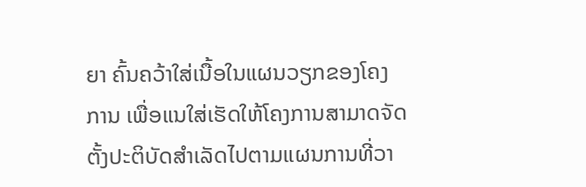ຍາ ຄົ້ນຄວ້າໃສ່ເນື້ອໃນແຜນວຽກຂອງໂຄງການ ເພື່ອແນໃສ່ເຮັດໃຫ້ໂຄງການສາມາດຈັດຕັ້ງປະຕິບັດສຳເລັດໄປຕາມແຜນການທີ່ວາ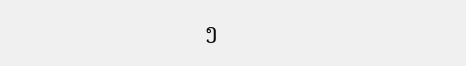ງ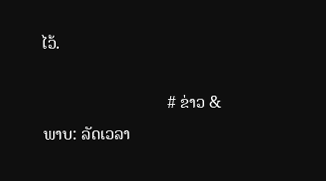ໄວ້.

                              # ຂ່າວ & ພາບ: ລັດເວລາ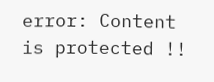error: Content is protected !!